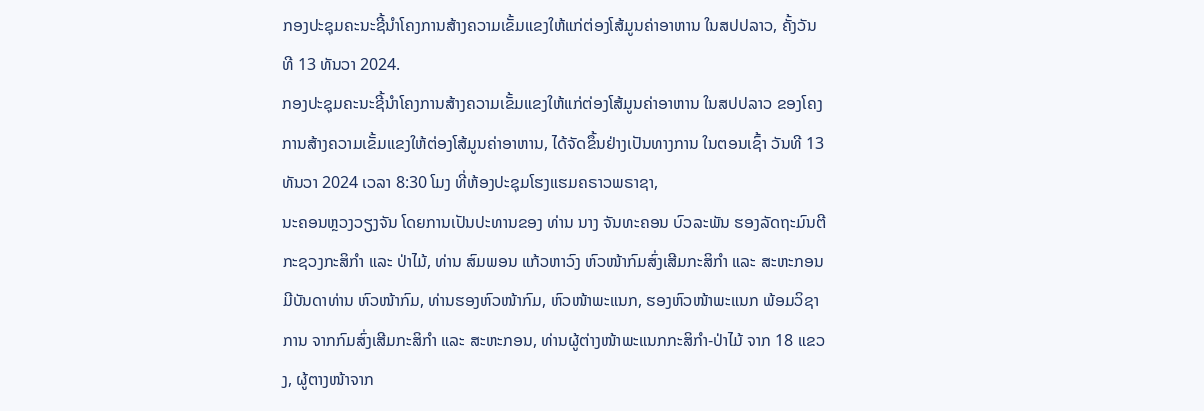ກອງປະຊຸມຄະນະຊີ້ນຳໂຄງການສ້າງຄວາມເຂັ້ມແຂງໃຫ້ແກ່ຕ່ອງໂສ້ມູນຄ່າອາຫານ ໃນສປປລາວ, ຄັ້ງວັນທີ 13 ທັນວາ 2024.
ກອງປະຊຸມຄະນະຊີ້ນຳໂຄງການສ້າງຄວາມເຂັ້ມແຂງໃຫ້ແກ່ຕ່ອງໂສ້ມູນຄ່າອາຫານ ໃນສປປລາວ ຂອງໂຄງການສ້າງຄວາມເຂັ້ມແຂງໃຫ້ຕ່ອງໂສ້ມູນຄ່າອາຫານ, ໄດ້ຈັດຂຶ້ນຢ່າງເປັນທາງການ ໃນຕອນເຊົ້າ ວັນທີ 13 ທັນວາ 2024 ເວລາ 8:30 ໂມງ ທີ່ຫ້ອງປະຊຸມໂຮງແຮມຄຣາວພຣາຊາ,
ນະຄອນຫຼວງວຽງຈັນ ໂດຍການເປັນປະທານຂອງ ທ່ານ ນາງ ຈັນທະຄອນ ບົວລະພັນ ຮອງລັດຖະມົນຕີກະຊວງກະສິກຳ ແລະ ປ່າໄມ້, ທ່ານ ສົມພອນ ແກ້ວຫາວົງ ຫົວໜ້າກົມສົ່ງເສີມກະສິກໍາ ແລະ ສະຫະກອນ ມີບັນດາທ່ານ ຫົວໜ້າກົມ, ທ່ານຮອງຫົວໜ້າກົມ, ຫົວໜ້າພະແນກ, ຮອງຫົວໜ້າພະແນກ ພ້ອມວິຊາການ ຈາກກົມສົ່ງເສີມກະສິກຳ ແລະ ສະຫະກອນ, ທ່ານຜູ້ຕ່າງໜ້າພະແນກກະສິກຳ-ປ່າໄມ້ ຈາກ 18 ແຂວງ, ຜູ້ຕາງໜ້າຈາກ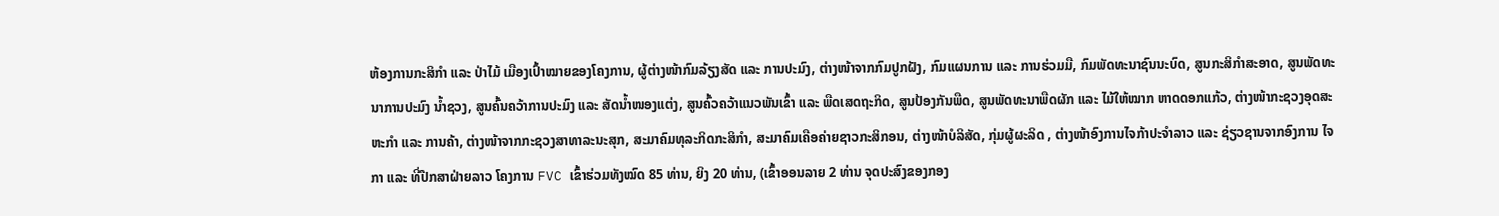ຫ້ອງການກະສິກຳ ແລະ ປ່າໄມ້ ເມືອງເປົ້າໝາຍຂອງໂຄງການ, ຜູ້ຕ່າງໜ້າກົມລ້ຽງສັດ ແລະ ການປະມົງ, ຕ່າງໜ້າຈາກກົມປູກຝັງ, ກົມແຜນການ ແລະ ການຮ່ວມມື, ກົມພັດທະນາຊົນນະບົດ, ສູນກະສິກຳສະອາດ, ສູນພັດທະນາການປະມົງ ນ້ຳຊວງ, ສູນຄົ້ນຄວ້າການປະມົງ ແລະ ສັດນ້ຳໜອງແຕ່ງ, ສູນຄົ້ວຄວ້າແນວພັນເຂົ້າ ແລະ ພືດເສດຖະກິດ, ສູນປ້ອງກັນພືດ, ສູນພັດທະນາພືດຜັກ ແລະ ໄມ້ໃຫ້ໝາກ ຫາດດອກແກ້ວ, ຕ່າງໜ້າກະຊວງອຸດສະຫະກຳ ແລະ ການຄ້າ, ຕ່າງໜ້າຈາກກະຊວງສາທາລະນະສຸກ, ສະມາຄົມທຸລະກິດກະສິກຳ, ສະມາຄົມເຄືອຄ່າຍຊາວກະສິກອນ, ຕ່າງໜ້າບໍລິສັດ, ກຸ່ມຜູ້ຜະລິດ , ຕ່າງໜ້າອົງການໄຈກ້າປະຈຳລາວ ແລະ ຊ່ຽວຊານຈາກອົງການ ໄຈກາ ແລະ ທີ່ປືກສາຝ່າຍລາວ ໂຄງການ FVC ເຂົ້າຮ່ວມທັງໝົດ 85 ທ່ານ, ຍິງ 20 ທ່ານ, (ເຂົ້າອອນລາຍ 2 ທ່ານ ຈຸດປະສົງຂອງກອງ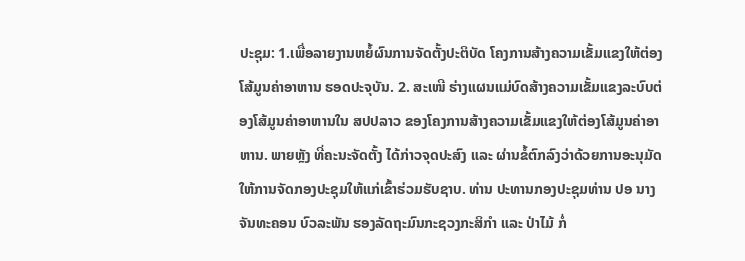ປະຊຸມ: 1.ເພື່ອລາຍງານຫຍໍ້ຜົນການຈັດຕັ້ງປະຕິບັດ ໂຄງການສ້າງຄວາມເຂັ້ມແຂງໃຫ້ຕ່ອງໂສ້ມູນຄ່າອາຫານ ຮອດປະຈຸບັນ. 2. ສະເໜີ ຮ່າງແຜນແມ່ບົດສ້າງຄວາມເຂັ້ມແຂງລະບົບຕ່ອງໂສ້ມູນຄ່າອາຫານໃນ ສປປລາວ ຂອງໂຄງການສ້າງຄວາມເຂັ້ມແຂງໃຫ້ຕ່ອງໂສ້ມູນຄ່າອາຫານ. ພາຍຫຼັງ ທີ່ຄະນະຈັດຕັ້ງ ໄດ້ກ່າວຈຸດປະສົງ ແລະ ຜ່ານຂໍ້ຕົກລົງວ່າດ້ວຍການອະນຸມັດໃຫ້ການຈັດກອງປະຊຸມໃຫ້ແກ່ເຂົ້າຮ່ວມຮັບຊາບ. ທ່ານ ປະທານກອງປະຊຸມທ່ານ ປອ ນາງ ຈັນທະຄອນ ບົວລະພັນ ຮອງລັດຖະມົນກະຊວງກະສິກຳ ແລະ ປ່າໄມ້ ກໍ່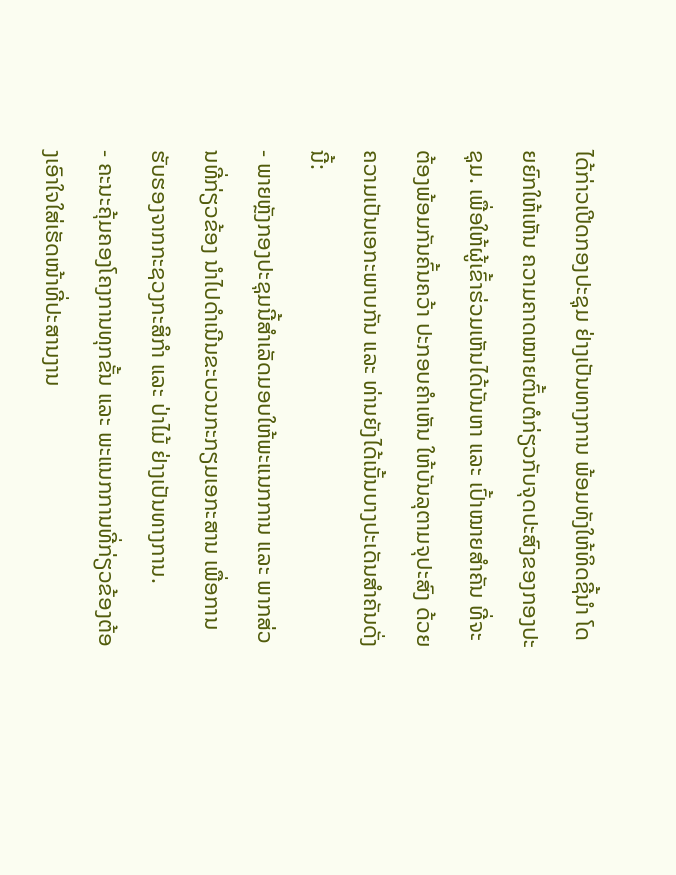ໄດ້ກ່າວເປີດກອງປະຊຸມ ຢ່າງເປັນທາງການ ພ້ອມທັງໃຫ້ທິດຊີ້ນຳ ໂດຍຍົກໃຫ້ເຫັນ ຄວາມຄາດໝາຍຕົ້ນຕໍກ່ຽວກັບຈຸດປະສົງຂອງກອງປະຊຸມ. ເພື່ອໃຫ້ຜູ້ເຂົ້າຮ່ວມເຫັນໄດ້ບັນຫາ ແລະ ເປົ້າໝາຍສຳຄັນ ທີ່ຈະຕ້ອງພ້ອມກັນຄົ້ນຄວ້າ ປະກອບຄຳເຫັນ ໃຫ້ບັນລຸຕາມຈຸປະສົງ ດ້ວຍຄວາມເປັນເອກະພາບກັນ ແລະ ທ່ານຍັງໄດ້ເນັ້ນບາງປະເດັນສຳຄັນດັ່ງນີ້:
- ພາຍຫຼັງກອງປະຊຸມນີ້ສຳເລັດມອບໃຫ້ພະແນກການ ແລະ ພາກສ່ວນທີ່ກ່ຽວຂ້ອງ ນຳໄປດຳເນີນຂະບວນກະກຽມເອກະສານ ເພື່ອການຮັບຮອງຈາກກະຊວງກະສິກຳ ແລະ ປ່າໄມ້ ຢ່າງເປັນທາງການ.
- ຄະນະຄຸ້ມຄອງໂຄງການທຸກຂັ້ນ ແລະ ພະແນກການທີ່ກ່ຽວຂ້ອງຕ້ອງເອົາໃຈໃສ່ເຮັດໜ້າທີ່ປະສານງານ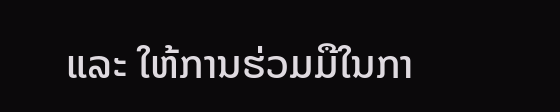ແລະ ໃຫ້ການຮ່ວມມືໃນກາ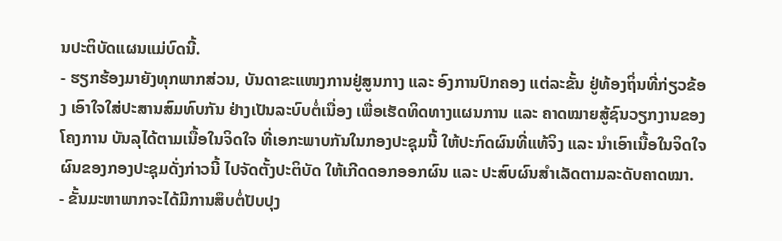ນປະຕິບັດແຜນແມ່ບົດນີ້.
- ຮຽກຮ້ອງມາຍັງທຸກພາກສ່ວນ, ບັນດາຂະແໜງການຢູ່ສູນກາງ ແລະ ອົງການປົກຄອງ ແຕ່ລະຂັ້ນ ຢູ່ທ້ອງຖິ່ນທີ່ກ່ຽວຂ້ອງ ເອົາໃຈໃສ່ປະສານສົມທົບກັນ ຢ່າງເປັນລະບົບຕໍ່ເນື່ອງ ເພື່ອເຮັດທິດທາງແຜນການ ແລະ ຄາດໝາຍສູ້ຊົນວຽກງານຂອງໂຄງການ ບັນລຸໄດ້ຕາມເນື້ອໃນຈິດໃຈ ທີ່ເອກະພາບກັນໃນກອງປະຊຸມນີ້ ໃຫ້ປະກົດຜົນທີ່ແທ້ຈິງ ແລະ ນຳເອົາເນື້ອໃນຈິດໃຈຜົນຂອງກອງປະຊຸມດັ່ງກ່າວນີ້ ໄປຈັດຕັ້ງປະຕິບັດ ໃຫ້ເກີດດອກອອກຜົນ ແລະ ປະສົບຜົນສຳເລັດຕາມລະດັບຄາດໝາ.
- ຂັ້ນມະຫາພາກຈະໄດ້ມີການສຶບຕໍ່ປັບປຸງ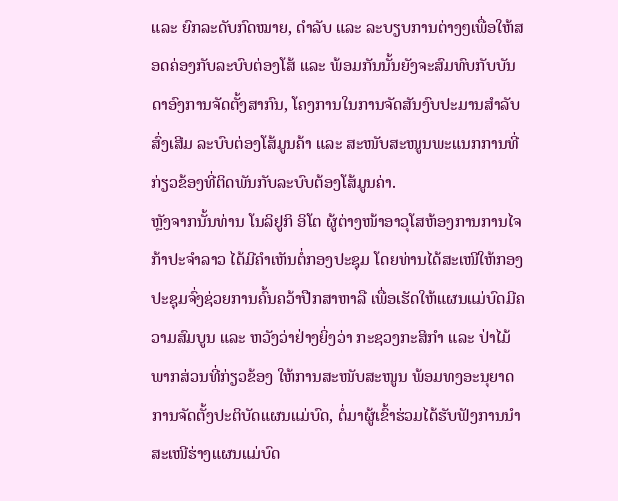ແລະ ຍົກລະດັບກົດໝາຍ, ດຳລັບ ແລະ ລະບຽບການຕ່າງໆເພື່ອໃຫ້ສອດຄ່ອງກັບລະບົບຕ່ອງໂສ້ ແລະ ພ້ອມກັນນັ້ນຍັງຈະສົມທົບກັບບັນດາອົງການຈັດຕັ້ງສາກົນ, ໂຄງການໃນການຈັດສັນງົບປະມານສຳລັບສົ່ງເສີມ ລະບົບຕ່ອງໂສ້ມູນຄ້າ ແລະ ສະໜັບສະໜູນພະແນກການທີ່ກ່ຽວຂ້ອງທີ່ຕິດພັນກັບລະບົບຕ້ອງໂສ້ມູນຄ່າ.
ຫຼັງຈາກນັ້ນທ່ານ ໂນລິຢູກິ ອິໂຕ ຜູ້ຕ່າງໜ້າອາວຸໂສຫ້ອງການການໄຈກ້າປະຈຳລາວ ໄດ້ມີຄຳເຫັນຕໍ່ກອງປະຊຸມ ໂດຍທ່ານໄດ້ສະເໜີໃຫ້ກອງປະຊຸມຈົ່ງຊ່ວຍການຄົ້ນຄວ້າປືກສາຫາລື ເພື່ອເຮັດໃຫ້ແຜນແມ່ບົດມີຄວາມສົມບູນ ແລະ ຫວັງວ່າຢ່າງຍິ່ງວ່າ ກະຊວງກະສິກຳ ແລະ ປ່າໄມ້ ພາກສ່ວນທີ່ກ່ຽວຂ້ອງ ໃຫ້ການສະໜັບສະໜູນ ພ້ອມທງອະນຸຍາດການຈັດຕັ້ງປະຕິບັດແຜນແມ່ບົດ, ຕໍ່ມາຜູ້ເຂົ້າຮ່ວມໄດ້ຮັບຟັງການນຳສະເໜີຮ່າງແຜນແມ່ບົດ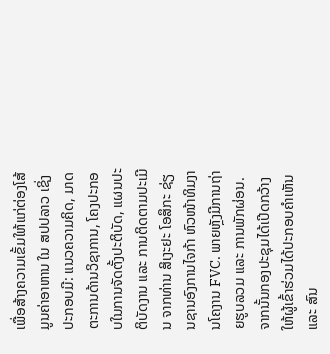ເພື່ອສ້າງຄວາມເຂັ້ມໃຫ້ແກ່ຕ່ອງໂສ້ມູນຄ່າອາຫານ ໃນ ສປປລາວ ເຊິ່ງປະກອບມີ: ແນວຄວາມຄິດ, ມາດຕະການດ້ານວິຊາການ, ໂຄງປະກອບໃນການຈັດຕັ້ງປະຕິບັດ, ແຜນປະຕິບັດງານ ແລະ ການຕິດຕາມປະເມີນ ຈາກທ່ານ ສິເງະຢະ ໂອສຶກະ ຊ່ຽນຊານອົງການໄຈກ້າ ຫົວໜ້າທິມງານໂຄງານ FVC. ພາຍຫຼັງມີການຖ່າຍຮູບລວມ ແລະ ການພັກຜ່ອນ. ຈາກນັ້ນກອງປະຊຸມໄດ້ເປີດກວ້າງໃຫ້ຜູ້ເຂົ້າຮ່ວມໄດ້ປະກອບຄຳເຫັນ ແລະ ສົນ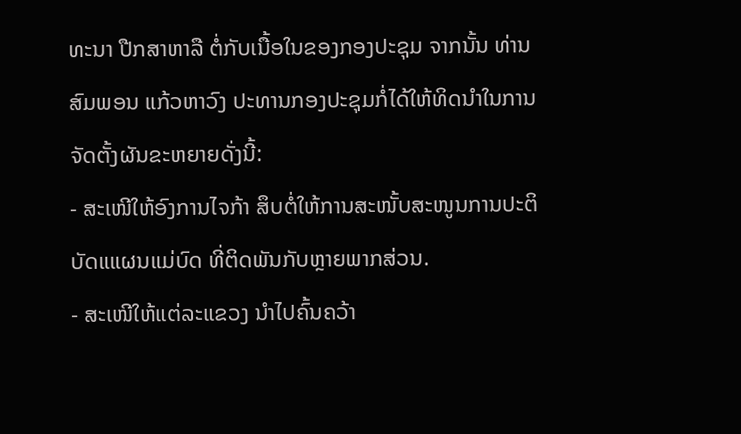ທະນາ ປືກສາຫາລື ຕໍ່ກັບເນື້ອໃນຂອງກອງປະຊຸມ ຈາກນັ້ນ ທ່ານ ສົມພອນ ແກ້ວຫາວົງ ປະທານກອງປະຊຸມກໍ່ໄດ້ໃຫ້ທິດນໍາໃນການຈັດຕັ້ງຜັນຂະຫຍາຍດັ່ງນີ້:
- ສະເໜີໃຫ້ອົງການໄຈກ້າ ສຶບຕໍ່ໃຫ້ການສະໜັ້ບສະໜູນການປະຕິບັດແແຜນແມ່ບົດ ທີ່ຕິດພັນກັບຫຼາຍພາກສ່ວນ.
- ສະເໜີໃຫ້ແຕ່ລະແຂວງ ນຳໄປຄົ້ນຄວ້າ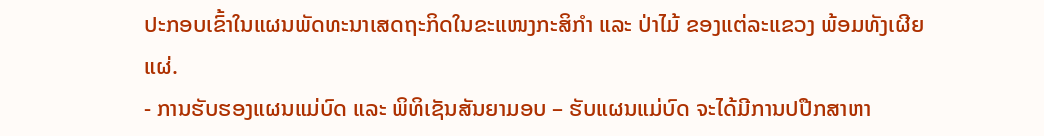ປະກອບເຂົ້າໃນແຜນພັດທະນາເສດຖະກິດໃນຂະແໜງກະສິກຳ ແລະ ປ່າໄມ້ ຂອງແຕ່ລະແຂວງ ພ້ອມທັງເຜີຍແຜ່.
- ການຮັບຮອງແຜນແມ່ບົດ ແລະ ພິທິເຊັນສັນຍາມອບ – ຮັບແຜນແມ່ບົດ ຈະໄດ້ມີການປປືກສາຫາ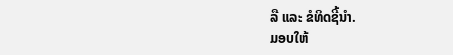ລື ແລະ ຂໍທິດຊີ້ນຳ.
ມອບໃຫ້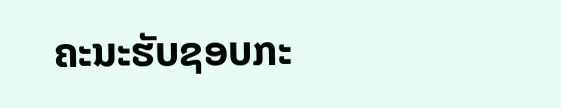ຄະນະຮັບຊອບກະ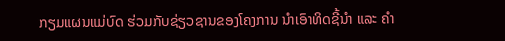ກຽມແຜນແມ່ບົດ ຮ່ວມກັບຊ່ຽວຊານຂອງໂຄງການ ນຳເອົາທິດຊີ້ນຳ ແລະ ຄຳ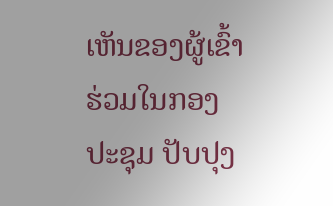ເຫັນຂອງຜູ້ເຂົ້າຮ່ວມໃນກອງປະຊຸມ ປັບປຸງ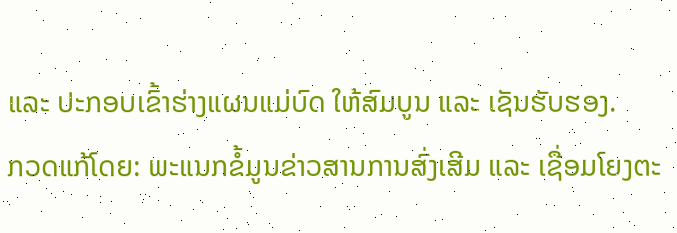ແລະ ປະກອບເຂົ້າຮ່າງແຜນແມ່ບົດ ໃຫ້ສົມບູນ ແລະ ເຊັນຮັບຮອງ.
ກວດແກ້ໂດຍ: ພະແນກຂໍ້ມູນຂ່າວສານການສົ່ງເສີມ ແລະ ເຊື່ອມໂຍງຕະ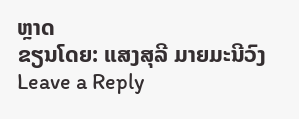ຫຼາດ
ຂຽນໂດຍ: ແສງສຸລີ ມາຍມະນີວົງ
Leave a Reply